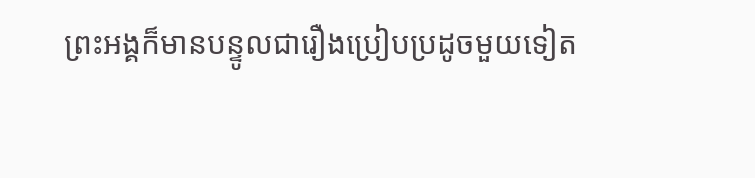ព្រះអង្គក៏មានបន្ទូលជារឿងប្រៀបប្រដូចមួយទៀត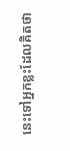នេះទៅអ្នកខ្លះដែលគិតថា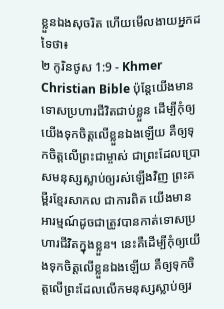ខ្លួនឯងសុចរិត ហើយមើលងាយអ្នកដទៃថា៖
២ កូរិនថូស 1:9 - Khmer Christian Bible ប៉ុន្ដែយើងមានទោសប្រហារជីវិតជាប់ខ្លួន ដើម្បីកុំឲ្យយើងទុកចិត្តលើខ្លួនឯងឡើយ គឺឲ្យទុកចិត្តលើព្រះជាម្ចាស់ ជាព្រះដែលប្រោសមនុស្សស្លាប់ឲ្យរស់ឡើងវិញ ព្រះគម្ពីរខ្មែរសាកល ជាការពិត យើងមានអារម្មណ៍ដូចជាត្រូវបានកាត់ទោសប្រហារជីវិតក្នុងខ្លួន។ នេះគឺដើម្បីកុំឲ្យយើងទុកចិត្តលើខ្លួនឯងឡើយ គឺឲ្យទុកចិត្តលើព្រះដែលលើកមនុស្សស្លាប់ឲ្យរ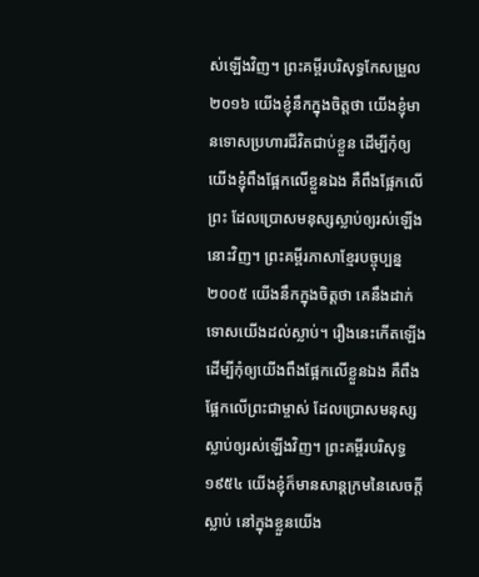ស់ឡើងវិញ។ ព្រះគម្ពីរបរិសុទ្ធកែសម្រួល ២០១៦ យើងខ្ញុំនឹកក្នុងចិត្តថា យើងខ្ញុំមានទោសប្រហារជីវិតជាប់ខ្លួន ដើម្បីកុំឲ្យយើងខ្ញុំពឹងផ្អែកលើខ្លួនឯង គឺពឹងផ្អែកលើព្រះ ដែលប្រោសមនុស្សស្លាប់ឲ្យរស់ឡើងនោះវិញ។ ព្រះគម្ពីរភាសាខ្មែរបច្ចុប្បន្ន ២០០៥ យើងនឹកក្នុងចិត្តថា គេនឹងដាក់ទោសយើងដល់ស្លាប់។ រឿងនេះកើតឡើង ដើម្បីកុំឲ្យយើងពឹងផ្អែកលើខ្លួនឯង គឺពឹងផ្អែកលើព្រះជាម្ចាស់ ដែលប្រោសមនុស្សស្លាប់ឲ្យរស់ឡើងវិញ។ ព្រះគម្ពីរបរិសុទ្ធ ១៩៥៤ យើងខ្ញុំក៏មានសាន្តក្រមនៃសេចក្ដីស្លាប់ នៅក្នុងខ្លួនយើង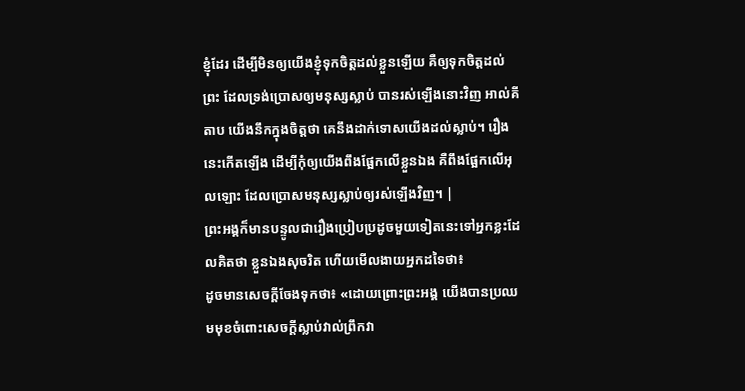ខ្ញុំដែរ ដើម្បីមិនឲ្យយើងខ្ញុំទុកចិត្តដល់ខ្លួនឡើយ គឺឲ្យទុកចិត្តដល់ព្រះ ដែលទ្រង់ប្រោសឲ្យមនុស្សស្លាប់ បានរស់ឡើងនោះវិញ អាល់គីតាប យើងនឹកក្នុងចិត្ដថា គេនឹងដាក់ទោសយើងដល់ស្លាប់។ រឿងនេះកើតឡើង ដើម្បីកុំឲ្យយើងពឹងផ្អែកលើខ្លួនឯង គឺពឹងផ្អែកលើអុលឡោះ ដែលប្រោសមនុស្សស្លាប់ឲ្យរស់ឡើងវិញ។ |
ព្រះអង្គក៏មានបន្ទូលជារឿងប្រៀបប្រដូចមួយទៀតនេះទៅអ្នកខ្លះដែលគិតថា ខ្លួនឯងសុចរិត ហើយមើលងាយអ្នកដទៃថា៖
ដូចមានសេចក្ដីចែងទុកថា៖ «ដោយព្រោះព្រះអង្គ យើងបានប្រឈមមុខចំពោះសេចក្ដីស្លាប់វាល់ព្រឹកវា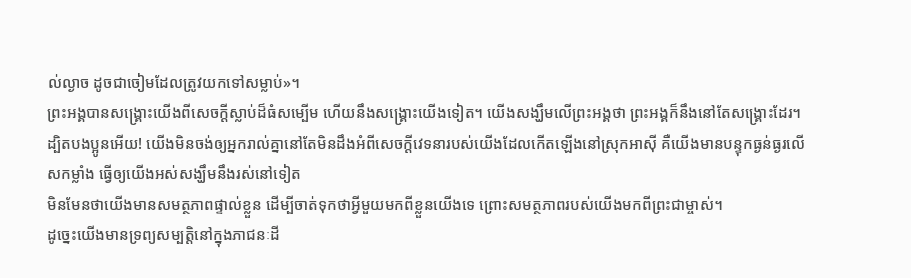ល់ល្ងាច ដូចជាចៀមដែលត្រូវយកទៅសម្លាប់»។
ព្រះអង្គបានសង្គ្រោះយើងពីសេចក្ដីស្លាប់ដ៏ធំសម្បើម ហើយនឹងសង្គ្រោះយើងទៀត។ យើងសង្ឃឹមលើព្រះអង្គថា ព្រះអង្គក៏នឹងនៅតែសង្គ្រោះដែរ។
ដ្បិតបងប្អូនអើយ! យើងមិនចង់ឲ្យអ្នករាល់គ្នានៅតែមិនដឹងអំពីសេចក្ដីវេទនារបស់យើងដែលកើតឡើងនៅស្រុកអាស៊ី គឺយើងមានបន្ទុកធ្ងន់ធ្ងរលើសកម្លាំង ធ្វើឲ្យយើងអស់សង្ឃឹមនឹងរស់នៅទៀត
មិនមែនថាយើងមានសមត្ថភាពផ្ទាល់ខ្លួន ដើម្បីចាត់ទុកថាអ្វីមួយមកពីខ្លួនយើងទេ ព្រោះសមត្ថភាពរបស់យើងមកពីព្រះជាម្ចាស់។
ដូច្នេះយើងមានទ្រព្យសម្បត្ដិនៅក្នុងភាជនៈដី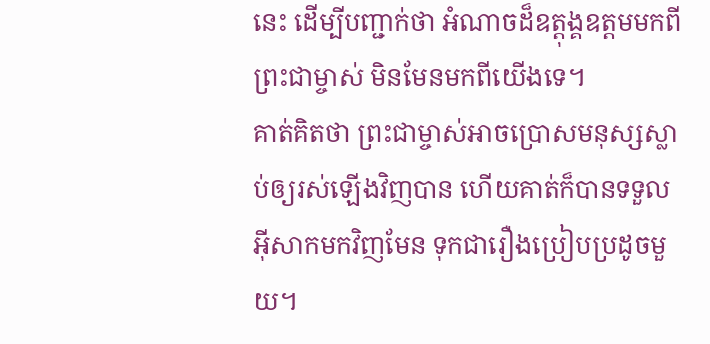នេះ ដើម្បីបញ្ជាក់ថា អំណាចដ៏ឧត្ដុង្គឧត្ដមមកពីព្រះជាម្ចាស់ មិនមែនមកពីយើងទេ។
គាត់គិតថា ព្រះជាម្ចាស់អាចប្រោសមនុស្សស្លាប់ឲ្យរស់ឡើងវិញបាន ហើយគាត់ក៏បានទទួលអ៊ីសាកមកវិញមែន ទុកជារឿងប្រៀបប្រដូចមួយ។